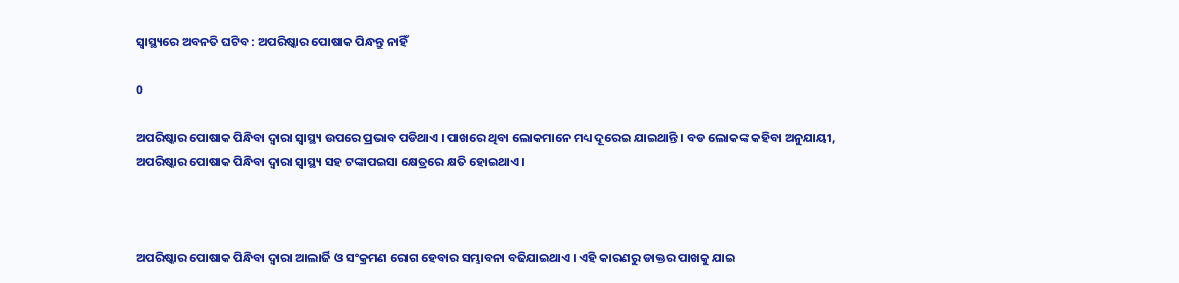ସ୍ୱାସ୍ଥ୍ୟରେ ଅବନତି ଘଟିବ : ଅପରିଷ୍କାର ପୋଷାକ ପିନ୍ଧନ୍ତୁ ନାହିଁ

0

ଅପରିଷ୍କାର ପୋଷାକ ପିନ୍ଧିବା ଦ୍ୱାରା ସ୍ୱାସ୍ଥ୍ୟ ଉପରେ ପ୍ରଭାବ ପଡିଥାଏ । ପାଖରେ ଥିବା ଲୋକମାନେ ମଧ୍ୟ ଦୂରେଇ ଯାଇଥାନ୍ତି । ବଡ ଲୋକଙ୍କ କହିବା ଅନୁଯାୟୀ, ଅପରିଷ୍କାର ପୋଷାକ ପିନ୍ଧିବା ଦ୍ୱାରା ସ୍ୱାସ୍ଥ୍ୟ ସହ ଟଙ୍କାପଇସା କ୍ଷେତ୍ରରେ କ୍ଷତି ହୋଇଥାଏ ।



ଅପରିଷ୍କାର ପୋଷାକ ପିନ୍ଧିବା ଦ୍ୱାରା ଆଲାର୍ଜି ଓ ସଂକ୍ରମଣ ରୋଗ ହେବାର ସମ୍ଭାବନା ବଢିଯାଇଥାଏ । ଏହି କାରଣରୁ ଡାକ୍ତର ପାଖକୁ ଯାଇ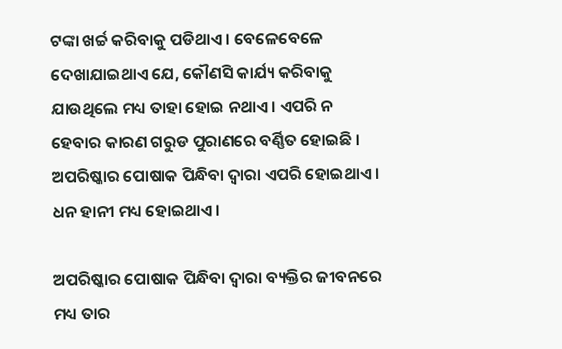ଟଙ୍କା ଖର୍ଚ୍ଚ କରିବାକୁ ପଡିଥାଏ । ବେଳେବେଳେ ଦେଖାଯାଇଥାଏ ଯେ, କୌଣସି କାର୍ଯ୍ୟ କରିବାକୁ ଯାଉଥିଲେ ମଧ୍ୟ ତାହା ହୋଇ ନଥାଏ । ଏପରି ନ ହେବାର କାରଣ ଗରୁଡ ପୁରାଣରେ ବର୍ଣ୍ଣିତ ହୋଇଛି । ଅପରିଷ୍କାର ପୋଷାକ ପିନ୍ଧିବା ଦ୍ୱାରା ଏପରି ହୋଇଥାଏ । ଧନ ହାନୀ ମଧ୍ୟ ହୋଇଥାଏ ।

ଅପରିଷ୍କାର ପୋଷାକ ପିନ୍ଧିବା ଦ୍ୱାରା ବ୍ୟକ୍ତିର ଜୀବନରେ ମଧ୍ୟ ତାର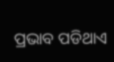ପ୍ରଭାବ ପଡିଥାଏ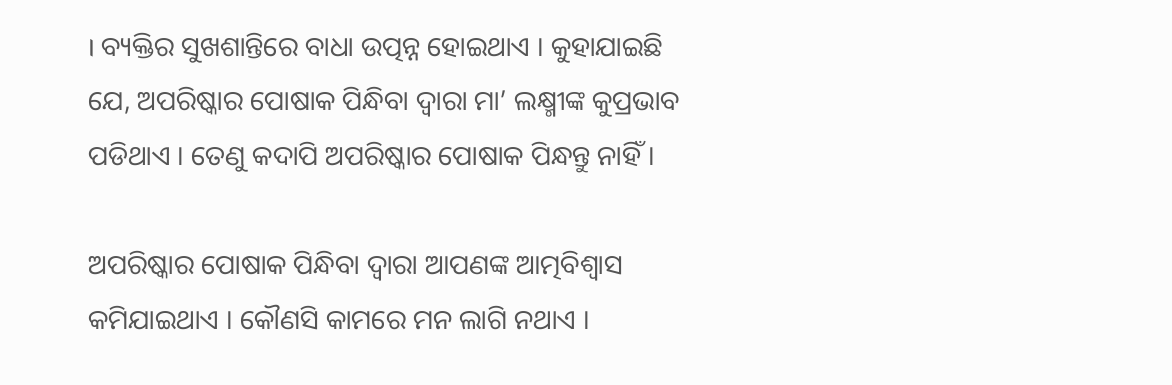। ବ୍ୟକ୍ତିର ସୁଖଶାନ୍ତିରେ ବାଧା ଉତ୍ପନ୍ନ ହୋଇଥାଏ । କୁହାଯାଇଛି ଯେ, ଅପରିଷ୍କାର ପୋଷାକ ପିନ୍ଧିବା ଦ୍ୱାରା ମା’ ଲକ୍ଷ୍ମୀଙ୍କ କୁପ୍ରଭାବ ପଡିଥାଏ । ତେଣୁ କଦାପି ଅପରିଷ୍କାର ପୋଷାକ ପିନ୍ଧନ୍ତୁ ନାହିଁ ।

ଅପରିଷ୍କାର ପୋଷାକ ପିନ୍ଧିବା ଦ୍ୱାରା ଆପଣଙ୍କ ଆତ୍ମବିଶ୍ୱାସ କମିଯାଇଥାଏ । କୌଣସି କାମରେ ମନ ଲାଗି ନଥାଏ ।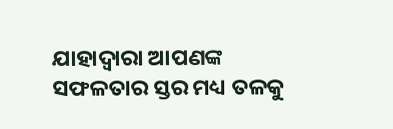ଯାହାଦ୍ୱାରା ଆପଣଙ୍କ ସଫଳତାର ସ୍ତର ମଧ୍ୟ ତଳକୁ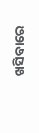ଖସିବାରେ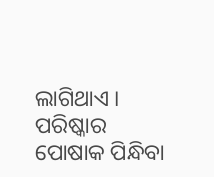ଲାଗିଥାଏ । ପରିଷ୍କାର ପୋଷାକ ପିନ୍ଧିବା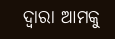ଦ୍ୱାରା ଆମକୁ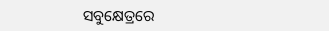ସବୁକ୍ଷେତ୍ରରେ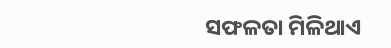ସଫଳତା ମିଳିଥାଏ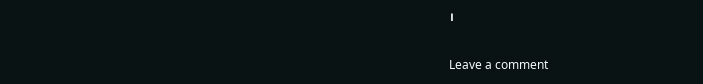।

Leave a comment